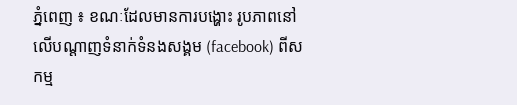ភ្នំពេញ ៖ ខណៈដែលមានការបង្ហោះ រូបភាពនៅលើបណ្ដាញទំនាក់ទំនងសង្គម (facebook) ពីសកម្ម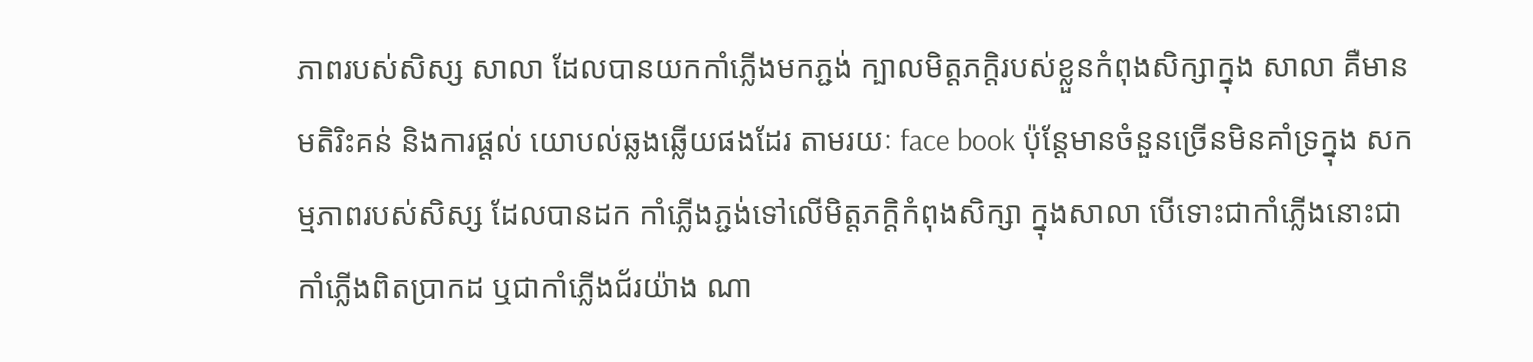ភាពរបស់សិស្ស សាលា ដែលបានយកកាំភ្លើងមកភ្ជង់ ក្បាលមិត្ដភក្ដិរបស់ខ្លួនកំពុងសិក្សាក្នុង សាលា គឺមានមតិរិះគន់ និងការផ្ដល់ យោបល់ឆ្លងឆ្លើយផងដែរ តាមរយៈ face book ប៉ុន្ដែមានចំនួនច្រើនមិនគាំទ្រក្នុង សកម្មភាពរបស់សិស្ស ដែលបានដក កាំភ្លើងភ្ជង់ទៅលើមិត្ដភក្ដិកំពុងសិក្សា ក្នុងសាលា បើទោះជាកាំភ្លើងនោះជា កាំភ្លើងពិតប្រាកដ ឬជាកាំភ្លើងជ័រយ៉ាង ណា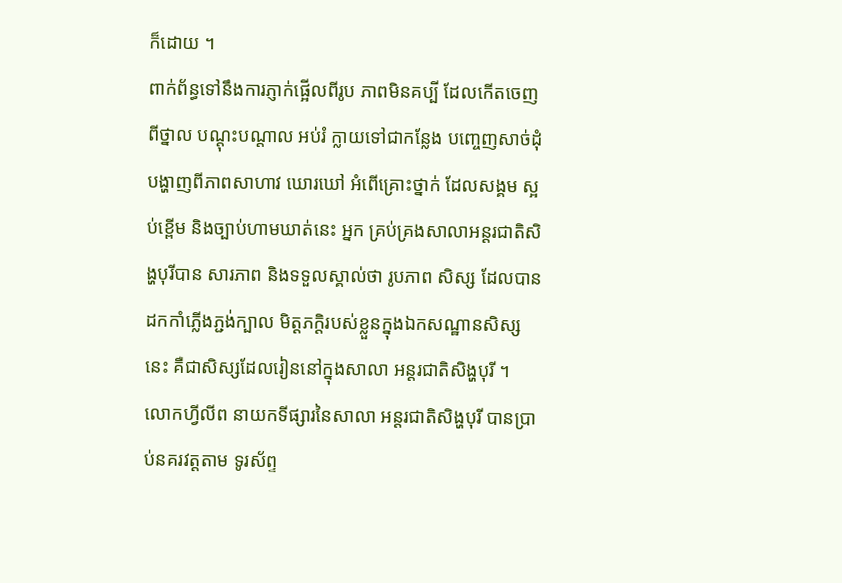ក៏ដោយ ។
ពាក់ព័ន្ធទៅនឹងការភ្ញាក់ផ្អើលពីរូប ភាពមិនគប្បី ដែលកើតចេញពីថ្នាល បណ្ដុះបណ្ដាល អប់រំ ក្លាយទៅជាកន្លែង បញ្ចេញសាច់ដុំបង្ហាញពីភាពសាហាវ ឃោរឃៅ អំពើគ្រោះថ្នាក់ ដែលសង្គម ស្អប់ខ្ពើម និងច្បាប់ហាមឃាត់នេះ អ្នក គ្រប់គ្រងសាលាអន្ដរជាតិសិង្ហបុរីបាន សារភាព និងទទួលស្គាល់ថា រូបភាព សិស្ស ដែលបានដកកាំភ្លើងភ្ជង់ក្បាល មិត្ដភក្ដិរបស់ខ្លួនក្នុងឯកសណ្ឋានសិស្ស នេះ គឺជាសិស្សដែលរៀននៅក្នុងសាលា អន្ដរជាតិសិង្ហបុរី ។
លោកហ្វីលីព នាយកទីផ្សារនៃសាលា អន្ដរជាតិសិង្ហបុរី បានប្រាប់នគរវត្ដតាម ទូរស័ព្ទ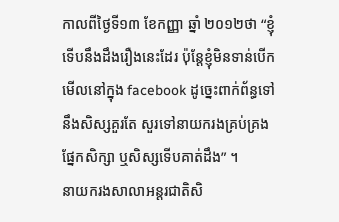កាលពីថ្ងៃទី១៣ ខែកញ្ញា ឆ្នាំ ២០១២ថា “ខ្ញុំទើបនឹងដឹងរឿងនេះដែរ ប៉ុន្ដែខ្ញុំមិនទាន់បើកមើលនៅក្នុង facebook ដូច្នេះពាក់ព័ន្ធទៅនឹងសិស្សគួរតែ សួរទៅនាយករងគ្រប់គ្រងផ្នែកសិក្សា ឬសិស្សទើបគាត់ដឹង” ។
នាយករងសាលាអន្ដរជាតិសិ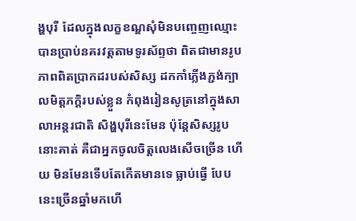ង្ហបុរី ដែលក្នុងលក្ខខណ្ឌសុំមិនបញ្ចេញឈ្មោះ បានប្រាប់នគរវត្ដតាមទូរស័ព្ទថា ពិតជាមានរូបភាពពិតប្រាកដរបស់សិស្ស ដកកាំភ្លើងភ្ជង់ក្បាលមិត្ដភក្ដិរបស់ខ្លួន កំពុងរៀនសូត្រនៅក្នុងសាលាអន្ដរជាតិ សិង្ហបុរីនេះមែន ប៉ុន្ដែសិស្សរូបនោះគាត់ គឺជាអ្នកចូលចិត្ដលេងសើចច្រើន ហើយ មិនមែនទើបតែកើតមានទេ ធ្លាប់ធ្វើ បែបនេះច្រើនឆ្នាំមកហើ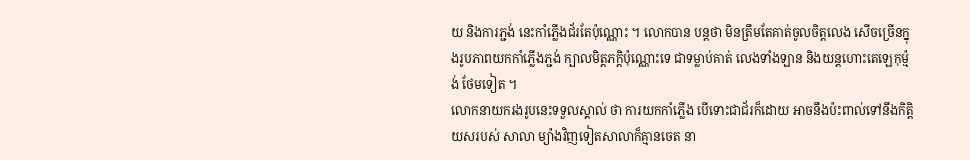យ និងការភ្ជង់ នេះកាំភ្លើងជ័រតែប៉ុណ្ណោះ ។ លោកបាន បន្ដថា មិនត្រឹមតែគាត់ចូលចិត្ដលេង សើចច្រើនក្នុងរូបភាពយកកាំភ្លើងភ្ជង់ ក្បាលមិត្ដភក្ដិប៉ុណ្ណោះទេ ជាទម្លាប់គាត់ លេងទាំងឡាន និងយន្ដហោះតេឡេកុម្ម៉ង់ ថែមទៀត ។
លោកនាយករងរូបនេះទទួលស្គាល់ ថា ការយកកាំភ្លើង បើទោះជាជ័រក៏ដោយ អាចនឹងប៉ះពាល់ទៅនឹងកិត្ដិយសរបស់ សាលា ម្យ៉ាងវិញទៀតសាលាក៏គ្មានចេត នា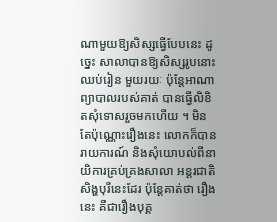ណាមួយឱ្យសិស្សធ្វើបែបនេះ ដូច្នេះ សាលាបានឱ្យសិស្សរូបនោះឈប់រៀន មួយរយៈ ប៉ុន្ដែអាណាព្យាបាលរបស់គាត់ បានធ្វើលិខិតសុំទោសរួចមកហើយ ។ មិន តែប៉ុណ្ណោះរឿងនេះ លោកក៏បានរាយការណ៍ និងសុំយោបល់ពីនាយិការគ្រប់គ្រងសាលា អន្ដរជាតិសិង្ហបុរីនេះដែរ ប៉ុន្ដែគាត់ថា រឿងនេះ គឺជារឿងបុគ្គ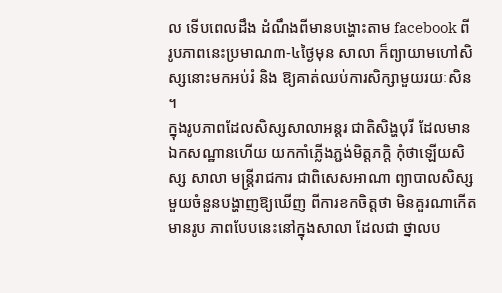ល ទើបពេលដឹង ដំណឹងពីមានបង្ហោះតាម facebook ពី រូបភាពនេះប្រមាណ៣-៤ថ្ងៃមុន សាលា ក៏ព្យាយាមហៅសិស្សនោះមកអប់រំ និង ឱ្យគាត់ឈប់ការសិក្សាមួយរយៈសិន ។
ក្នុងរូបភាពដែលសិស្សសាលាអន្ដរ ជាតិសិង្ហបុរី ដែលមានឯកសណ្ឋានហើយ យកកាំភ្លើងភ្ជង់មិត្ដភក្ដិ កុំថាឡើយសិស្ស សាលា មន្ដ្រីរាជការ ជាពិសេសអាណា ព្យាបាលសិស្សមួយចំនួនបង្ហាញឱ្យឃើញ ពីការខកចិត្ដថា មិនគួរណាកើតមានរូប ភាពបែបនេះនៅក្នុងសាលា ដែលជា ថ្នាលប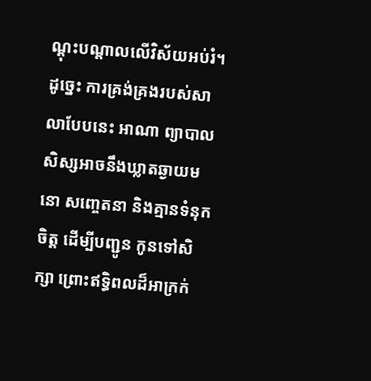ណ្ដុះបណ្ដាលលើវិស័យអប់រំ។ ដូច្នេះ ការគ្រង់គ្រងរបស់សាលាបែបនេះ អាណា ព្យាបាលសិស្សអាចនឹងឃ្លាតឆ្ងាយមនោ សញ្ចេតនា និងគ្មានទំនុកចិត្ដ ដើម្បីបញ្ជូន កូនទៅសិក្សា ព្រោះឥទ្ធិពលដ៏អាក្រក់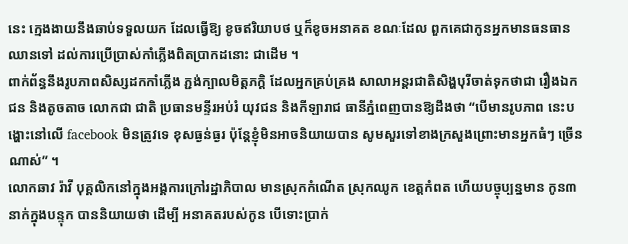នេះ ក្មេងងាយនឹងឆាប់ទទួលយក ដែលធ្វើឱ្យ ខូចឥរិយាបថ ឬក៏ខូចអនាគត ខណៈដែល ពួកគេជាកូនអ្នកមានធនធាន ឈានទៅ ដល់ការប្រើប្រាស់កាំភ្លើងពិតប្រាកដនោះ ជាដើម ។
ពាក់ព័ន្ធនឹងរូបភាពសិស្សដកកាំភ្លើង ភ្ជង់ក្បាលមិត្ដភក្ដិ ដែលអ្នកគ្រប់គ្រង សាលាអន្ដរជាតិសិង្ហបុរីចាត់ទុកថាជា រឿងឯកជន និងតូចតាច លោកជា ជាតិ ប្រធានមន្ទីរអប់រំ យុវជន និងកីឡារាជ ធានីភ្នំពេញបានឱ្យដឹងថា “បើមានរូបភាព នេះបង្ហោះនៅលើ facebook មិនត្រូវទេ ខុសធ្ងន់ធ្ងរ ប៉ុន្ដែខ្ញុំមិនអាចនិយាយបាន សូមសួរទៅខាងក្រសួងព្រោះមានអ្នកធំៗ ច្រើនណាស់” ។
លោកឆាវ រ៉ាវី បុគ្គលិកនៅក្នុងអង្គការក្រៅរដ្ឋាភិបាល មានស្រុកកំណើត ស្រុកឈូក ខេត្ដកំពត ហើយបច្ចុប្បន្នមាន កូន៣នាក់ក្នុងបន្ទុក បាននិយាយថា ដើម្បី អនាគតរបស់កូន បើទោះប្រាក់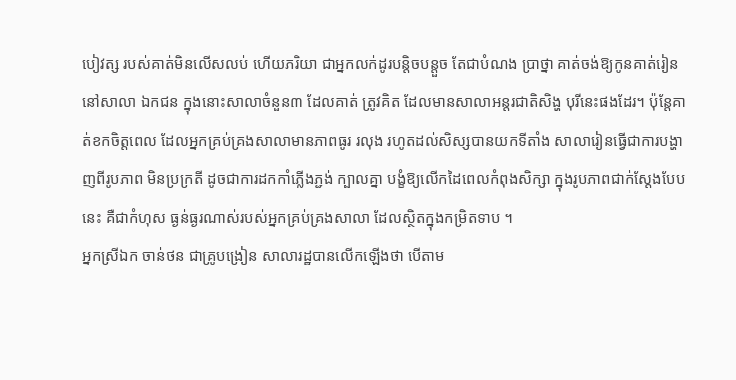បៀវត្ស របស់គាត់មិនលើសលប់ ហើយភរិយា ជាអ្នកលក់ដូរបន្ដិចបន្ដួច តែជាបំណង ប្រាថ្នា គាត់ចង់ឱ្យកូនគាត់រៀននៅសាលា ឯកជន ក្នុងនោះសាលាចំនួន៣ ដែលគាត់ ត្រូវគិត ដែលមានសាលាអន្ដរជាតិសិង្ហ បុរីនេះផងដែរ។ ប៉ុន្ដែគាត់ខកចិត្ដពេល ដែលអ្នកគ្រប់គ្រងសាលាមានភាពធូរ រលុង រហូតដល់សិស្សបានយកទីតាំង សាលារៀនធ្វើជាការបង្ហាញពីរូបភាព មិនប្រក្រតី ដូចជាការដកកាំភ្លើងភ្ជង់ ក្បាលគ្នា បង្ខំឱ្យលើកដៃពេលកំពុងសិក្សា ក្នុងរូបភាពជាក់ស្ដែងបែបនេះ គឺជាកំហុស ធ្ងន់ធ្ងរណាស់របស់អ្នកគ្រប់គ្រងសាលា ដែលស្ថិតក្នុងកម្រិតទាប ។
អ្នកស្រីឯក ចាន់ថន ជាគ្រូបង្រៀន សាលារដ្ឋបានលើកឡើងថា បើតាម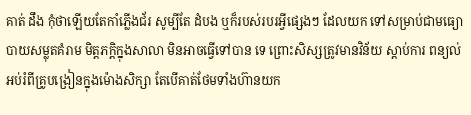គាត់ ដឹង កុំថាឡើយតែកាំភ្លើងជ័រ សូម្បីតែ ដំបង ឬក៏របស់របរអ្វីផ្សេងៗ ដែលយក ទៅសម្រាប់ជាមធ្យោបាយសម្លុតគំរាម មិត្ដភក្ដិក្នុងសាលា មិនអាចធ្វើទៅបាន ទេ ព្រោះសិស្សត្រូវមានវិន័យ ស្ដាប់ការ ពន្យល់អប់រំពីគ្រូបង្រៀនក្នុងម៉ោងសិក្សា តែបើគាត់ថែមទាំងហ៊ានយក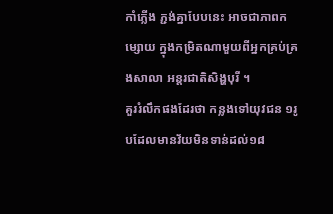កាំភ្លើង ភ្ជង់គ្នាបែបនេះ អាចជាភាពកម្សោយ ក្នុងកម្រិតណាមួយពីអ្នកគ្រប់គ្រងសាលា អន្ដរជាតិសិង្ហបុរី ។
គួររំលឹកផងដែរថា កន្លងទៅយុវជន ១រូបដែលមានវ័យមិនទាន់ដល់១៨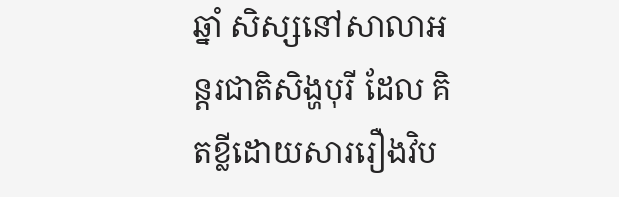ឆ្នាំ សិស្សនៅសាលាអន្ដរជាតិសិង្ហបុរី ដែល គិតខ្លីដោយសាររឿងវិប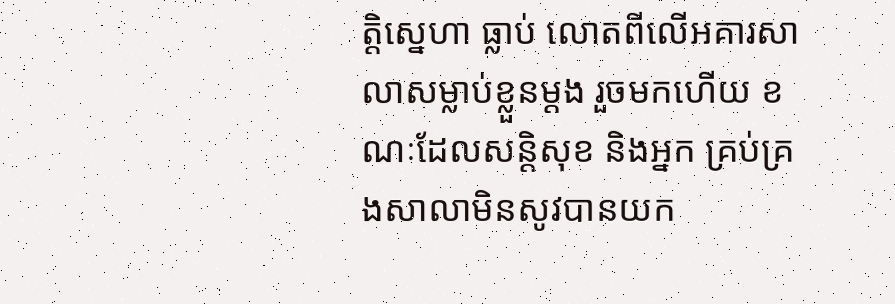ត្ដិស្នេហា ធ្លាប់ លោតពីលើអគារសាលាសម្លាប់ខ្លួនម្ដង រួចមកហើយ ខណៈដែលសន្ដិសុខ និងអ្នក គ្រប់គ្រងសាលាមិនសូវបានយក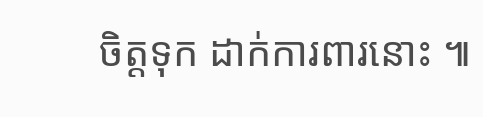ចិត្ដទុក ដាក់ការពារនោះ ៕